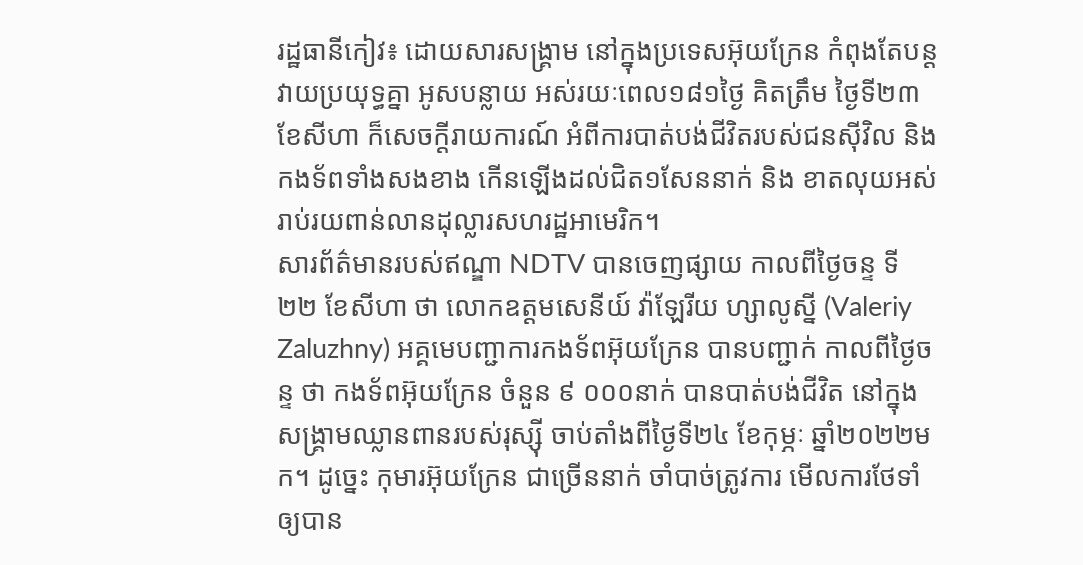រដ្ឋធានីកៀវ៖ ដោយសារសង្គ្រាម នៅក្នុងប្រទេសអ៊ុយក្រែន កំពុងតែបន្ដវាយប្រយុទ្ធគ្នា អូសបន្លាយ អស់រយៈពេល១៨១ថ្ងៃ គិតត្រឹម ថ្ងៃទី២៣ ខែសីហា ក៏សេចក្ដីរាយការណ៍ អំពីការបាត់បង់ជីវិតរបស់ជនស៊ីវិល និង កងទ័ពទាំងសងខាង កើនឡើងដល់ជិត១សែននាក់ និង ខាតលុយអស់រាប់រយពាន់លានដុល្លារសហរដ្ឋអាមេរិក។
សារព័ត៌មានរបស់ឥណ្ឌា NDTV បានចេញផ្សាយ កាលពីថ្ងៃចន្ទ ទី២២ ខែសីហា ថា លោកឧត្ដមសេនីយ៍ វ៉ាឡែរីយ ហ្សាលូស្នី (Valeriy Zaluzhny) អគ្គមេបញ្ជាការកងទ័ពអ៊ុយក្រែន បានបញ្ជាក់ កាលពីថ្ងៃចន្ទ ថា កងទ័ពអ៊ុយក្រែន ចំនួន ៩ ០០០នាក់ បានបាត់បង់ជីវិត នៅក្នុងសង្គ្រាមឈ្លានពានរបស់រុស្ស៊ី ចាប់តាំងពីថ្ងៃទី២៤ ខែកុម្ភៈ ឆ្នាំ២០២២មក។ ដូច្នេះ កុមារអ៊ុយក្រែន ជាច្រើននាក់ ចាំបាច់ត្រូវការ មើលការថែទាំឲ្យបាន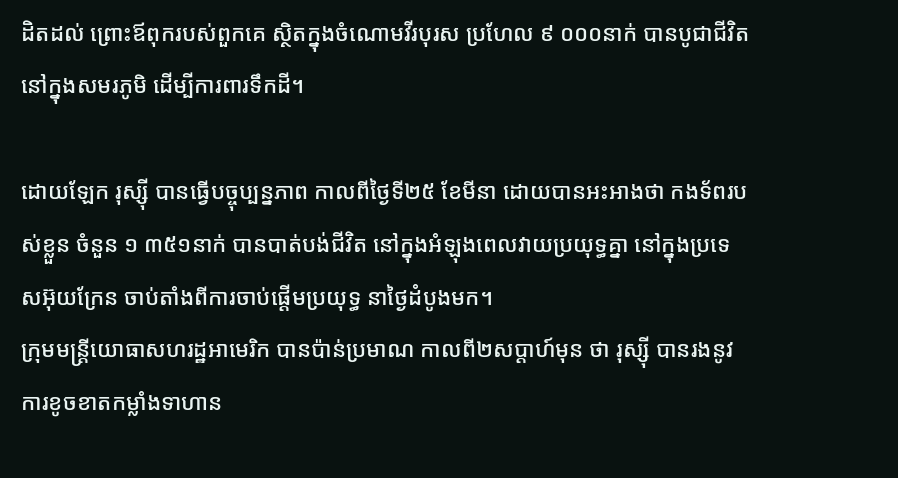ដិតដល់ ព្រោះឪពុករបស់ពួកគេ ស្ថិតក្នុងចំណោមវីរបុរស ប្រហែល ៩ ០០០នាក់ បានបូជាជីវិត នៅក្នុងសមរភូមិ ដើម្បីការពារទឹកដី។

ដោយឡែក រុស្ស៊ី បានធ្វើបច្ចុប្បន្នភាព កាលពីថ្ងៃទី២៥ ខែមីនា ដោយបានអះអាងថា កងទ័ពរបស់ខ្លួន ចំនួន ១ ៣៥១នាក់ បានបាត់បង់ជីវិត នៅក្នុងអំឡុងពេលវាយប្រយុទ្ធគ្នា នៅក្នុងប្រទេសអ៊ុយក្រែន ចាប់តាំងពីការចាប់ផ្ដើមប្រយុទ្ធ នាថ្ងៃដំបូងមក។
ក្រុមមន្ដ្រីយោធាសហរដ្ឋអាមេរិក បានប៉ាន់ប្រមាណ កាលពី២សប្តាហ៍មុន ថា រុស្ស៊ី បានរងនូវការខូចខាតកម្លាំងទាហាន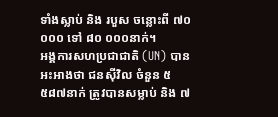ទាំងស្លាប់ និង របួស ចន្លោះពី ៧០ ០០០ ទៅ ៨០ ០០០នាក់។
អង្គការសហប្រជាជាតិ (UN) បានអះអាងថា ជនស៊ីវិល ចំនួន ៥ ៥៨៧នាក់ ត្រូវបានសម្លាប់ និង ៧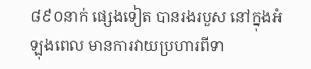៨៩០នាក់ ផ្សេងទៀត បានរងរបួស នៅក្នុងអំឡុងពេល មានការវាយប្រហារពីទា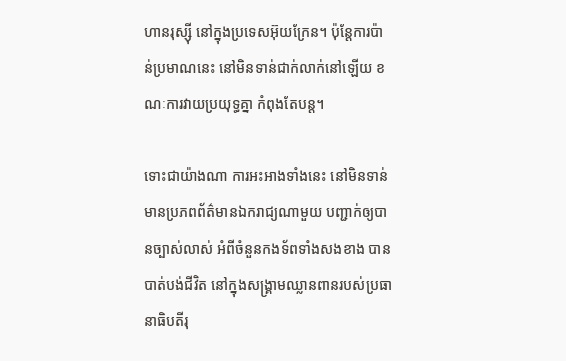ហានរុស្ស៊ី នៅក្នុងប្រទេសអ៊ុយក្រែន។ ប៉ុន្ដែការប៉ាន់ប្រមាណនេះ នៅមិនទាន់ជាក់លាក់នៅឡើយ ខណៈការវាយប្រយុទ្ធគ្នា កំពុងតែបន្ដ។

ទោះជាយ៉ាងណា ការអះអាងទាំងនេះ នៅមិនទាន់មានប្រភពព័ត៌មានឯករាជ្យណាមួយ បញ្ជាក់ឲ្យបានច្បាស់លាស់ អំពីចំនួនកងទ័ពទាំងសងខាង បានបាត់បង់ជីវិត នៅក្នុងសង្គ្រាមឈ្លានពានរបស់ប្រធានាធិបតីរុ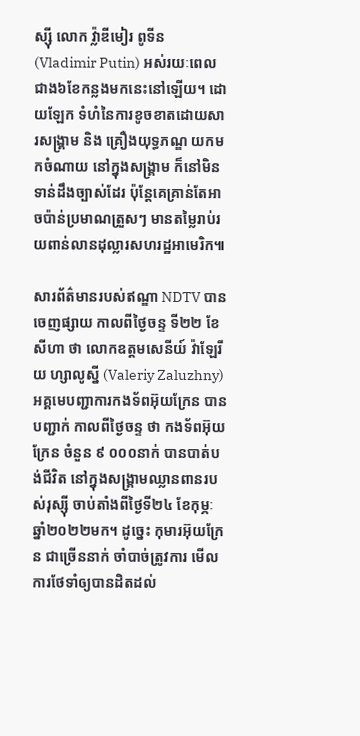ស្ស៊ី លោក វ្ល៉ាឌីមៀរ ពូទីន (Vladimir Putin) អស់រយៈពេលជាង៦ខែកន្លងមកនេះនៅឡើយ។ ដោយឡែក ទំហំនៃការខូចខាតដោយសារសង្គ្រាម និង គ្រឿងយុទ្ធភណ្ឌ យកមកចំណាយ នៅក្នុងសង្គ្រាម ក៏នៅមិនទាន់ដឹងច្បាស់ដែរ ប៉ុន្ដែគេគ្រាន់តែអាចប៉ាន់ប្រមាណត្រួសៗ មានតម្លៃរាប់រយពាន់លានដុល្លារសហរដ្ឋអាមេរិក៕

សារព័ត៌មានរបស់ឥណ្ឌា NDTV បានចេញផ្សាយ កាលពីថ្ងៃចន្ទ ទី២២ ខែសីហា ថា លោកឧត្ដមសេនីយ៍ វ៉ាឡែរីយ ហ្សាលូស្នី (Valeriy Zaluzhny) អគ្គមេបញ្ជាការកងទ័ពអ៊ុយក្រែន បានបញ្ជាក់ កាលពីថ្ងៃចន្ទ ថា កងទ័ពអ៊ុយក្រែន ចំនួន ៩ ០០០នាក់ បានបាត់បង់ជីវិត នៅក្នុងសង្គ្រាមឈ្លានពានរបស់រុស្ស៊ី ចាប់តាំងពីថ្ងៃទី២៤ ខែកុម្ភៈ ឆ្នាំ២០២២មក។ ដូច្នេះ កុមារអ៊ុយក្រែន ជាច្រើននាក់ ចាំបាច់ត្រូវការ មើលការថែទាំឲ្យបានដិតដល់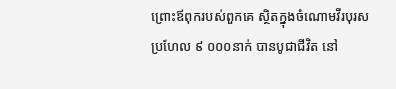ព្រោះឪពុករបស់ពួកគេ ស្ថិតក្នុងចំណោមវីរបុរស ប្រហែល ៩ ០០០នាក់ បានបូជាជីវិត នៅ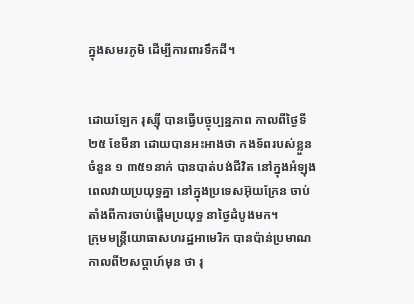ក្នុងសមរភូមិ ដើម្បីការពារទឹកដី។


ដោយឡែក រុស្ស៊ី បានធ្វើបច្ចុប្បន្នភាព កាលពីថ្ងៃទី២៥ ខែមីនា ដោយបានអះអាងថា កងទ័ពរបស់ខ្លួន ចំនួន ១ ៣៥១នាក់ បានបាត់បង់ជីវិត នៅក្នុងអំឡុងពេលវាយប្រយុទ្ធគ្នា នៅក្នុងប្រទេសអ៊ុយក្រែន ចាប់តាំងពីការចាប់ផ្ដើមប្រយុទ្ធ នាថ្ងៃដំបូងមក។
ក្រុមមន្ដ្រីយោធាសហរដ្ឋអាមេរិក បានប៉ាន់ប្រមាណ កាលពី២សប្តាហ៍មុន ថា រុ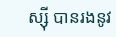ស្ស៊ី បានរងនូវ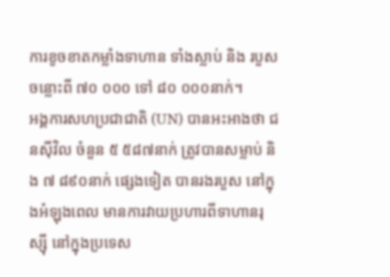ការខូចខាតកម្លាំងទាហាន ទាំងស្លាប់ និង របួស ចន្លោះពី ៧០ ០០០ ទៅ ៨០ ០០០នាក់។
អង្គការសហប្រជាជាតិ (UN) បានអះអាងថា ជនស៊ីវិល ចំនួន ៥ ៥៨៧នាក់ ត្រូវបានសម្លាប់ និង ៧ ៨៩០នាក់ ផ្សេងទៀត បានរងរបួស នៅក្នុងអំឡុងពេល មានការវាយប្រហារពីទាហានរុស្ស៊ី នៅក្នុងប្រទេស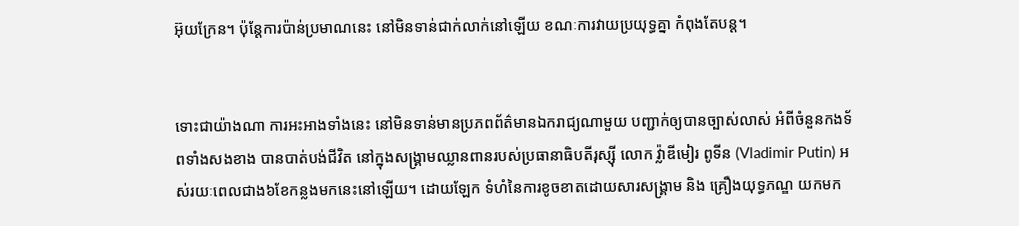អ៊ុយក្រែន។ ប៉ុន្ដែការប៉ាន់ប្រមាណនេះ នៅមិនទាន់ជាក់លាក់នៅឡើយ ខណៈការវាយប្រយុទ្ធគ្នា កំពុងតែបន្ដ។


ទោះជាយ៉ាងណា ការអះអាងទាំងនេះ នៅមិនទាន់មានប្រភពព័ត៌មានឯករាជ្យណាមួយ បញ្ជាក់ឲ្យបានច្បាស់លាស់ អំពីចំនួនកងទ័ពទាំងសងខាង បានបាត់បង់ជីវិត នៅក្នុងសង្គ្រាមឈ្លានពានរបស់ប្រធានាធិបតីរុស្ស៊ី លោក វ្ល៉ាឌីមៀរ ពូទីន (Vladimir Putin) អស់រយៈពេលជាង៦ខែកន្លងមកនេះនៅឡើយ។ ដោយឡែក ទំហំនៃការខូចខាតដោយសារសង្គ្រាម និង គ្រឿងយុទ្ធភណ្ឌ យកមក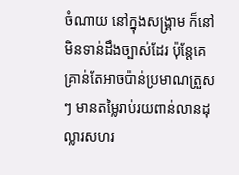ចំណាយ នៅក្នុងសង្គ្រាម ក៏នៅមិនទាន់ដឹងច្បាស់ដែរ ប៉ុន្ដែគេគ្រាន់តែអាចប៉ាន់ប្រមាណត្រួសៗ មានតម្លៃរាប់រយពាន់លានដុល្លារសហរ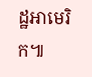ដ្ឋអាមេរិក៕